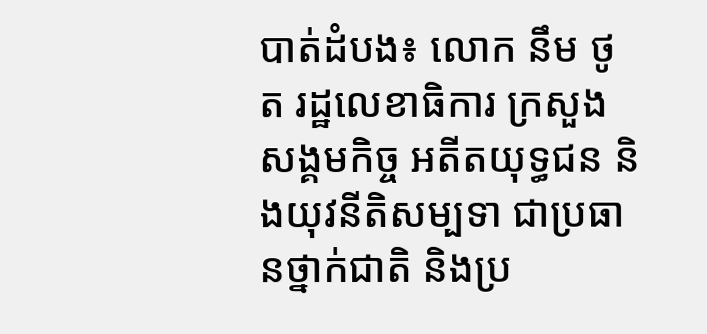បាត់ដំបង៖ លោក នឹម ថូត រដ្ឋលេខាធិការ ក្រសួងសង្គមកិច្ច អតីតយុទ្ធជន និងយុវនីតិសម្បទា ជាប្រធានថ្នាក់ជាតិ និងប្រ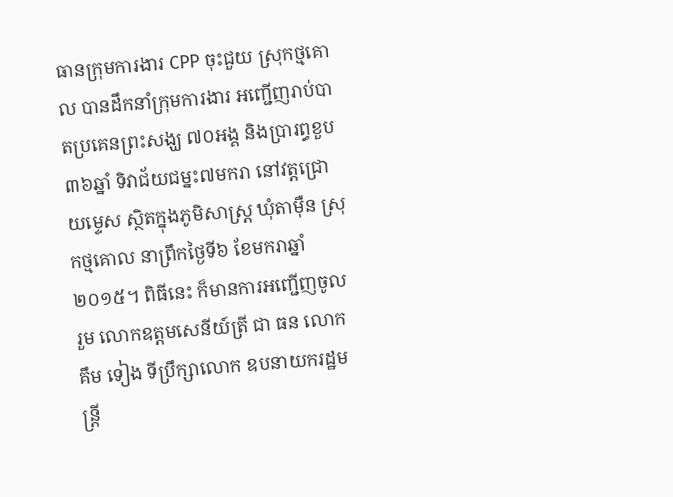ធានក្រុមការងារ CPP ចុះជួយ ស្រុកថ្មគោល បានដឹកនាំក្រុមការងារ អញ្ជើញរាប់បាតប្រគេនព្រះសង្ឃ ៧០អង្គ និងប្រារព្ធខួប៣៦ឆ្នាំ ទិវាជ័យជម្នះ៧មករា នៅវត្តជ្រោយម្ទេស ស្ថិតក្នុងភូមិសាស្រ្ត ឃុំតាម៉ឺន ស្រុកថ្មគោល នាព្រឹកថ្ងៃទី៦ ខែមករាឆ្នាំ២០១៥។ ពិធីនេះ ក៏មានការអញ្ជើញចូលរួម លោកឧត្តមសេនីយ៍ត្រី ជា ធន លោក គឹម ទៀង ទីប្រឹក្សាលោក ឧបនាយករដ្ឋមន្រ្តី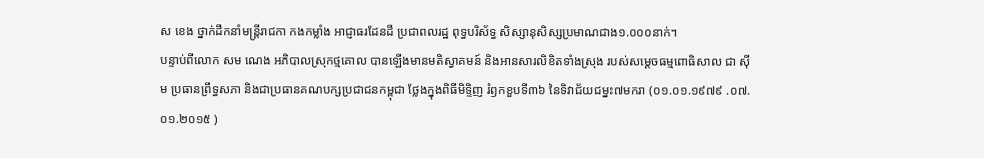ស ខេង ថ្នាក់ដឹកនាំមន្រ្តីរាជកា កងកម្លាំង អាជ្ញាធរដែនដី ប្រជាពលរដ្ឋ ពុទ្ធបរិស័ទ្ធ សិស្សានុសិស្សប្រមាណជាង១.០០០នាក់។
បន្ទាប់ពីលោក សម ណេង អភិបាលស្រុកថ្មគោល បានឡើងមានមតិស្វាគមន៍ និងអានសារលិខិតទាំងស្រុង របស់សម្តេចធម្មពោធិសាល ជា ស៊ីម ប្រធានព្រឹទ្ធសភា និងជាប្រធានគណបក្សប្រជាជនកម្ពុជា ថ្លែងក្នុងពិធីមិទ្ទិញ រំឭកខួបទី៣៦ នៃទិវាជ័យជម្នះ៧មករា (០១.០១.១៩៧៩ .០៧.០១.២០១៥ )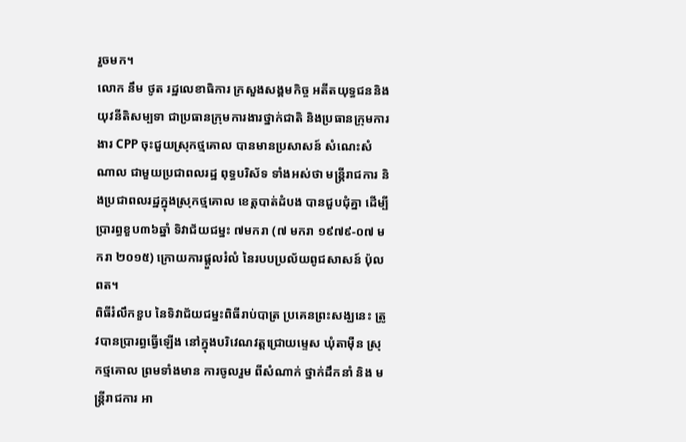រួចមក។
លោក នឹម ថូត រដ្ឋលេខាធិការ ក្រសួងសង្គមកិច្ច អតីតយុទ្ធជននិងយុវនីតិសម្បទា ជាប្រធានក្រុមការងារថ្នាក់ជាតិ និងប្រធានក្រុមការងារ CPP ចុះជួយស្រុកថ្មគោល បានមានប្រសាសន៍ សំណេះសំណាល ជាមួយប្រជាពលរដ្ឋ ពុទ្ធបរិស័ទ ទាំងអស់ថា មន្រ្តីរាជការ និងប្រជាពលរដ្ឋក្នុងស្រុកថ្មគោល ខេត្តបាត់ដំបង បានជួបជុំគ្នា ដើម្បីប្រារព្ធខួប៣៦ឆ្នាំ ទិវាជ័យជម្នះ ៧មករា (៧ មករា ១៩៧៩-០៧ មករា ២០១៥) ក្រោយការផ្តួលរំលំ នៃរបបប្រល័យពូជសាសន៍ ប៉ុល ពត។
ពិធីរំលឹកខួប នៃទិវាជ័យជម្នះពិធីរាប់បាត្រ ប្រគេនព្រះសង្ឃនេះ ត្រូវបានប្រារព្ធធ្វើឡើង នៅក្នុងបរិវេណវត្តជ្រោយម្ទេស ឃុំតាម៉ឺន ស្រុកថ្មគោល ព្រមទាំងមាន ការចូលរួម ពីសំណាក់ ថ្នាក់ដឹកនាំ និង មន្ត្រីរាជការ អា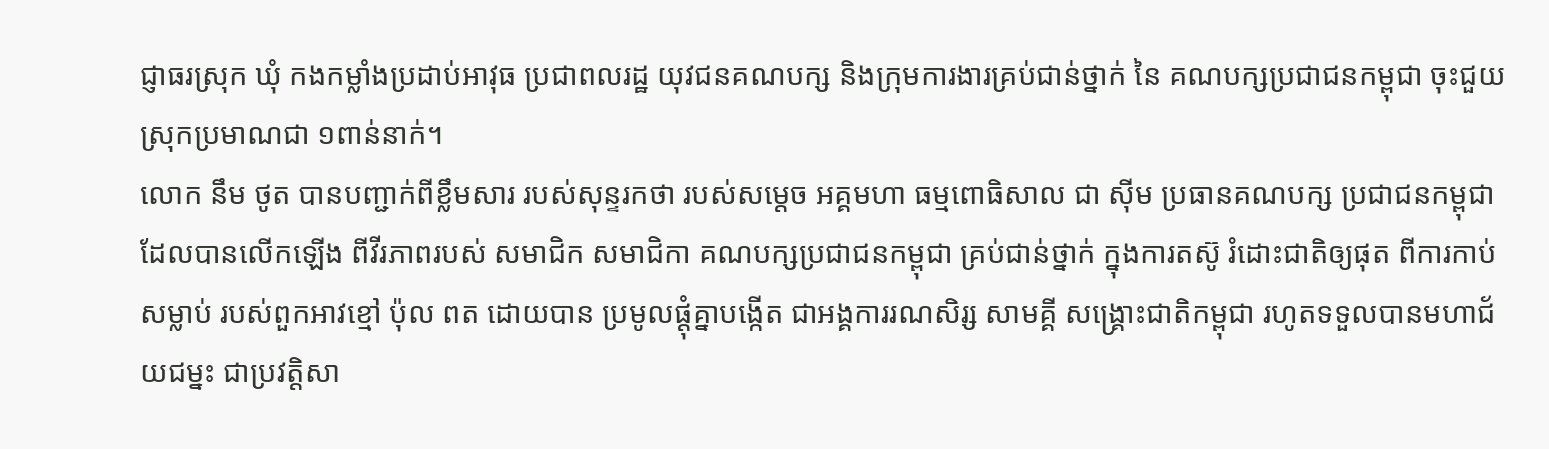ជ្ញាធរស្រុក ឃុំ កងកម្លាំងប្រដាប់អាវុធ ប្រជាពលរដ្ឋ យុវជនគណបក្ស និងក្រុមការងារគ្រប់ជាន់ថ្នាក់ នៃ គណបក្សប្រជាជនកម្ពុជា ចុះជួយស្រុកប្រមាណជា ១ពាន់នាក់។
លោក នឹម ថូត បានបញ្ជាក់ពីខ្លឹមសារ របស់សុន្ទរកថា របស់សម្តេច អគ្គមហា ធម្មពោធិសាល ជា ស៊ីម ប្រធានគណបក្ស ប្រជាជនកម្ពុជា ដែលបានលើកឡើង ពីវីរភាពរបស់ សមាជិក សមាជិកា គណបក្សប្រជាជនកម្ពុជា គ្រប់ជាន់ថ្នាក់ ក្នុងការតស៊ូ រំដោះជាតិឲ្យផុត ពីការកាប់សម្លាប់ របស់ពួកអាវខ្មៅ ប៉ុល ពត ដោយបាន ប្រមូលផ្តុំគ្នាបង្កើត ជាអង្គការរណសិរ្ស សាមគ្គី សង្គ្រោះជាតិកម្ពុជា រហូតទទួលបានមហាជ័យជម្នះ ជាប្រវត្តិសា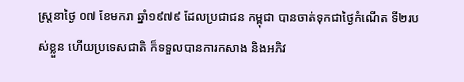ស្ត្រនាថ្ងៃ ០៧ ខែមករា ឆ្នាំ១៩៧៩ ដែលប្រជាជន កម្ពុជា បានចាត់ទុកជាថ្ងៃកំណើត ទី២របស់ខ្លួន ហើយប្រទេសជាតិ ក៏ទទួលបានការកសាង និងអភិវ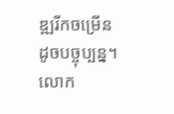ឌ្ឍរីកចម្រើនដូចបច្ចុប្បន្ន។
លោក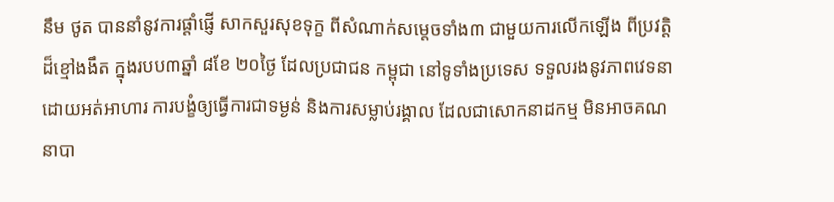នឹម ថូត បាននាំនូវការផ្តាំផ្ញើ សាកសួរសុខទុក្ខ ពីសំណាក់សម្តេចទាំង៣ ជាមួយការលើកឡើង ពីប្រវត្តិដ៏ខ្មៅងងឹត ក្នុងរបប៣ឆ្នាំ ៨ខែ ២០ថ្ងៃ ដែលប្រជាជន កម្ពុជា នៅទូទាំងប្រទេស ទទួលរងនូវភាពវេទនាដោយអត់អាហារ ការបង្ខំឲ្យធ្វើការជាទម្ងន់ និងការសម្លាប់រង្គាល ដែលជាសោកនាដកម្ម មិនអាចគណនាបា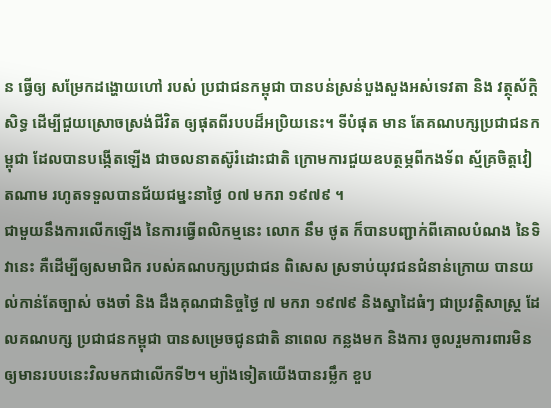ន ធ្វើឲ្យ សម្រែកដង្ហោយហៅ របស់ ប្រជាជនកម្ពុជា បានបន់ស្រន់បួងសួងអស់ទេវតា និង វត្ថុស័ក្តិសិទ្ធ ដើម្បីជួយស្រោចស្រង់ជីវិត ឲ្យផុតពីរបបដ៏អប្រិយនេះ។ ទីបំផុត មាន តែគណបក្សប្រជាជនកម្ពុជា ដែលបានបង្កើតឡើង ជាចលនាតស៊ូរំដោះជាតិ ក្រោមការជួយឧបត្ថម្ភពីកងទ័ព ស្ម័គ្រចិត្តវៀតណាម រហូតទទួលបានជ័យជម្នះនាថ្ងៃ ០៧ មករា ១៩៧៩ ។
ជាមួយនឹងការលើកឡើង នៃការធ្វើពលិកម្មនេះ លោក នឹម ថូត ក៏បានបញ្ជាក់ពីគោលបំណង នៃទិវានេះ គឺដើម្បីឲ្យសមាជិក របស់គណបក្សប្រជាជន ពិសេស ស្រទាប់យុវជនជំនាន់ក្រោយ បានយល់កាន់តែច្បាស់ ចងចាំ និង ដឹងគុណជានិច្ចថ្ងៃ ៧ មករា ១៩៧៩ និងស្នាដៃធំៗ ជាប្រវត្តិសាស្ត្រ ដែលគណបក្ស ប្រជាជនកម្ពុជា បានសម្រេចជូនជាតិ នាពេល កន្លងមក និងការ ចូលរួមការពារមិនឲ្យមានរបបនេះវិលមកជាលើកទី២។ ម្យ៉ាងទៀតយើងបានរម្លឹក ខួប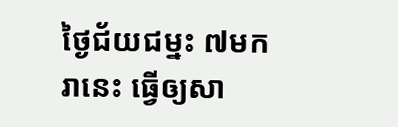ថ្ងៃជ័យជម្នះ ៧មករានេះ ធ្វើឲ្យសា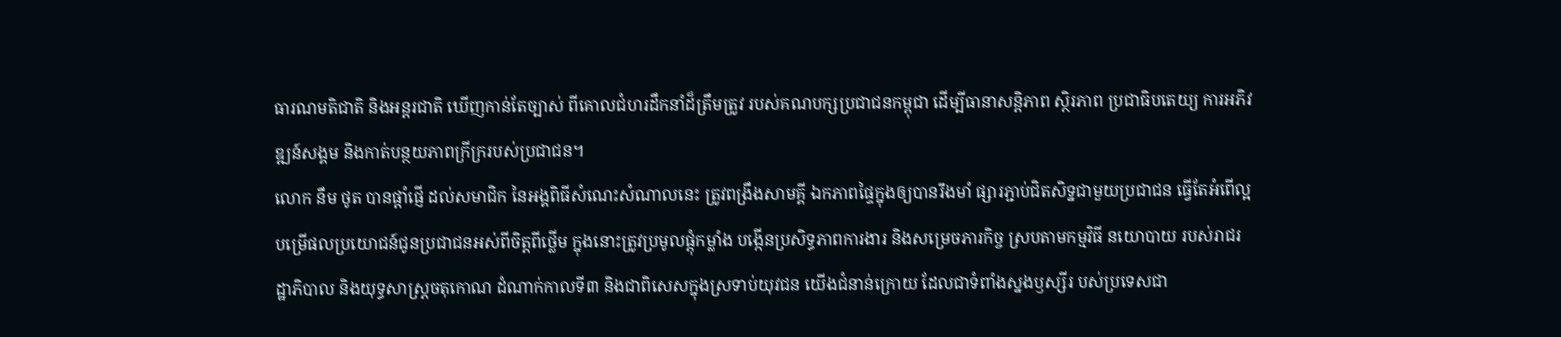ធារណមតិជាតិ និងអន្តរជាតិ ឃើញកាន់តែច្បាស់ ពីគោលជំហរដឹកនាំដ៏ត្រឹមត្រូវ របស់គណបក្សប្រជាជនកម្ពុជា ដើម្បីធានាសន្តិភាព ស្ថិរភាព ប្រជាធិបតេយ្យ ការអភិវឌ្ឍន៍សង្គម និងកាត់បន្ថយភាពក្រីក្ររបស់ប្រជាជន។
លោក នឹម ថូត បានផ្តាំផ្ញើ ដល់សមាជិក នៃអង្គពិធីសំណេះសំណាលនេះ ត្រូវពង្រឹងសាមគ្គី ឯកភាពផ្ទៃក្នុងឲ្យបានរឹងមាំ ផ្សារភ្ជាប់ជិតសិទ្នជាមួយប្រជាជន ធ្វើតែអំពើល្អ បម្រើផលប្រយោជន៍ជូនប្រជាជនអស់ពីចិត្តពីថ្លើម ក្នុងនោះត្រូវប្រមូលផ្តុំកម្លាំង បង្កើនប្រសិទ្ធភាពការងារ និងសម្រេចភារកិច្ច ស្របតាមកម្មវិធី នយោបាយ របស់រាជរដ្ឋាភិបាល និងយុទ្ធសាស្ត្រចតុកោណ ដំណាក់កាលទី៣ និងជាពិសេសក្នុងស្រទាប់យុវជន យើងជំនាន់ក្រោយ ដែលជាទំពាំងស្នងឫស្សីរ បស់ប្រទេសជា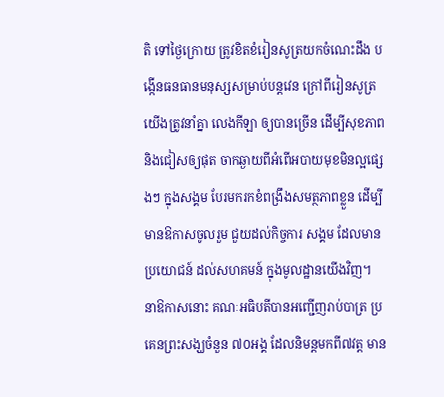តិ ទៅថ្ងៃក្រោយ ត្រូវខិតខំរៀនសូត្រយកចំណេះដឹង បង្កើនធនធានមនុស្សសម្រាប់បន្តវេន ក្រៅពីរៀនសូត្រ យើងត្រូវនាំគ្នា លេងកីឡា ឲ្យបានច្រើន ដើម្បីសុខភាព និងជៀសឲ្យផុត ចាកឆ្ងាយពីអំពើអបាយមុខមិនល្អផ្សេងៗ ក្នុងសង្គម បែរមករកខំពង្រឹងសមត្ថភាពខ្លួន ដើម្បីមានឱកាសចូលរួម ជួយដល់កិច្ចការ សង្គម ដែលមានប្រយោជន៍ ដល់សហគមន៍ ក្នុងមូលដ្ឋានយើងវិញ។
នាឱកាសនោះ គណៈអធិបតីបានអញ្ជើញរាប់បាត្រ ប្រគេនព្រះសង្ឃចំនួន ៧០អង្គ ដែលនិមន្តមកពី៧វត្ត មាន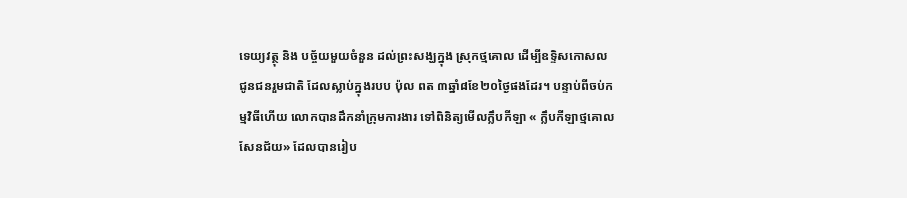ទេយ្យវត្ថុ និង បច្ច័យមួយចំនួន ដល់ព្រះសង្ឃក្នុង ស្រុកថ្មគោល ដើម្បីឧទិ្ទសកោសល ជូនជនរួមជាតិ ដែលស្លាប់ក្នុងរបប ប៉ុល ពត ៣ឆ្នាំ៨ខែ២០ថ្ងៃផងដែរ។ បន្ទាប់ពីចប់កម្មវិធីហើយ លោកបានដឹកនាំក្រុមការងារ ទៅពិនិត្យមើលក្លឹបកីឡា « ក្លឹបកីឡាថ្មគោល សែនជ័យ» ដែលបានរៀប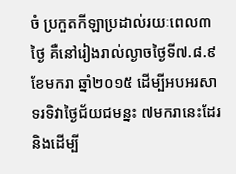ចំ ប្រកួតកីឡាប្រដាល់រយៈពេល៣ថ្ងៃ គឺនៅរៀងរាល់ល្ងាចថ្ងៃទី៧.៨.៩ ខែមករា ឆ្នាំ២០១៥ ដើម្បីអបអរសាទរទិវាថ្ងៃជ័យជមន្នះ ៧មករានេះដែរ និងដើម្បី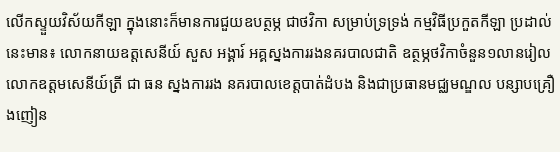លើកស្ទួយវិស័យកីឡា ក្នុងនោះក៏មានការជួយឧបត្ថម្ភ ជាថវិកា សម្រាប់ទ្រទ្រង់ កម្មវិធីប្រកួតកីឡា ប្រដាល់នេះមាន៖ លោកនាយឧត្តសេនីយ៍ សួស អង្គារ៍ អគ្គស្នងការរងនគរបាលជាតិ ឧត្ថម្ភថវិកាចំនួន១លានរៀល លោកឧត្តមសេនីយ៍ត្រី ជា ធន ស្នងការរង នគរបាលខេត្តបាត់ដំបង និងជាប្រធានមជ្ឈមណ្ឌល បន្សាបគ្រឿងញៀន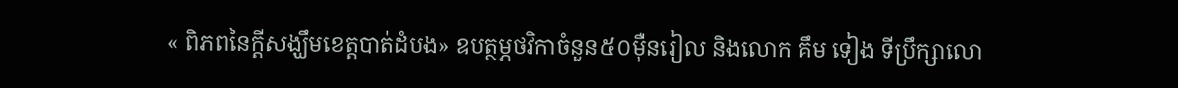« ពិភពនៃក្តីសង្ឃឹមខេត្តបាត់ដំបង» ឧបត្ថម្ភថវិកាចំនួន៥០ម៉ឺនរៀល និងលោក គឹម ទៀង ទីប្រឹក្សាលោ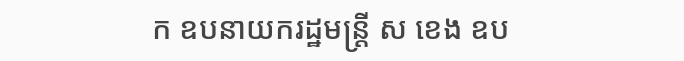ក ឧបនាយករដ្ឋមន្រ្តី ស ខេង ឧប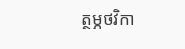ត្ថម្ភថវិកា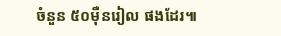ចំនួន ៥០ម៉ឺនរៀល ផងដែរ៕